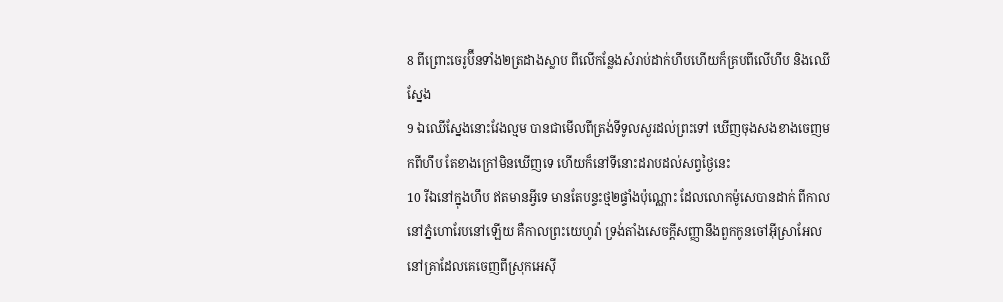8 ពីព្រោះចេរូប៊ីនទាំង២ត្រដាងស្លាប ពីលើកន្លែងសំរាប់ដាក់ហឹបហើយក៏គ្របពីលើហឹប និងឈើស្នែង
9 ឯឈើស្នែងនោះវែងល្មម បានជាមើលពីត្រង់ទីទូលសួរដល់ព្រះទៅ ឃើញចុងសងខាងចេញមកពីហឹប តែខាងក្រៅមិនឃើញទេ ហើយក៏នៅទីនោះដរាបដល់សព្វថ្ងៃនេះ
10 រីឯនៅក្នុងហឹប ឥតមានអ្វីទេ មានតែបន្ទះថ្ម២ផ្ទាំងប៉ុណ្ណោះ ដែលលោកម៉ូសេបានដាក់ ពីកាលនៅភ្នំហោរែបនៅឡើយ គឺកាលព្រះយេហូវ៉ា ទ្រង់តាំងសេចក្ដីសញ្ញានឹងពួកកូនចៅអ៊ីស្រាអែល នៅគ្រាដែលគេចេញពីស្រុកអេស៊ី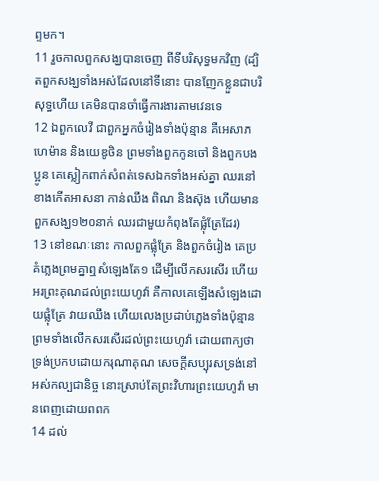ព្ទមក។
11 រួចកាលពួកសង្ឃបានចេញ ពីទីបរិសុទ្ធមកវិញ (ដ្បិតពួកសង្ឃទាំងអស់ដែលនៅទីនោះ បានញែកខ្លួនជាបរិសុទ្ធហើយ គេមិនបានចាំធ្វើការងារតាមវេនទេ
12 ឯពួកលេវី ជាពួកអ្នកចំរៀងទាំងប៉ុន្មាន គឺអេសាភ ហេម៉ាន និងយេឌូថិន ព្រមទាំងពួកកូនចៅ និងពួកបងប្អូន គេស្លៀកពាក់សំពត់ទេសឯកទាំងអស់គ្នា ឈរនៅខាងកើតអាសនា កាន់ឈឹង ពិណ និងស៊ុង ហើយមានពួកសង្ឃ១២០នាក់ ឈរជាមួយកំពុងតែផ្លុំត្រែដែរ)
13 នៅខណៈនោះ កាលពួកផ្លុំត្រែ និងពួកចំរៀង គេប្រគំភ្លេងព្រមគ្នាឮសំឡេងតែ១ ដើម្បីលើកសរសើរ ហើយអរព្រះគុណដល់ព្រះយេហូវ៉ា គឺកាលគេឡើងសំឡេងដោយផ្លុំត្រែ វាយឈឹង ហើយលេងប្រដាប់ភ្លេងទាំងប៉ុន្មាន ព្រមទាំងលើកសរសើរដល់ព្រះយេហូវ៉ា ដោយពាក្យថា ទ្រង់ប្រកបដោយករុណាគុណ សេចក្ដីសប្បុរសទ្រង់នៅអស់កល្បជានិច្ច នោះស្រាប់តែព្រះវិហារព្រះយេហូវ៉ា មានពេញដោយពពក
14 ដល់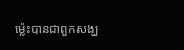ម៉្លេះបានជាពួកសង្ឃ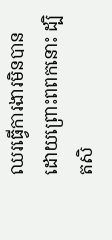ឈរធ្វើការងារមិនបាន ដោយព្រោះពពកនោះ ដ្បិតសិ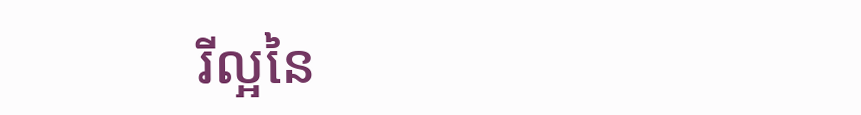រីល្អនៃ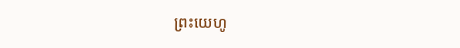ព្រះយេហូ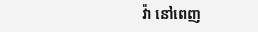វ៉ា នៅពេញ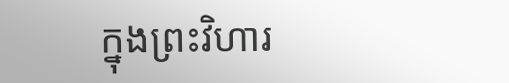ក្នុងព្រះវិហារ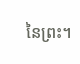នៃព្រះ។